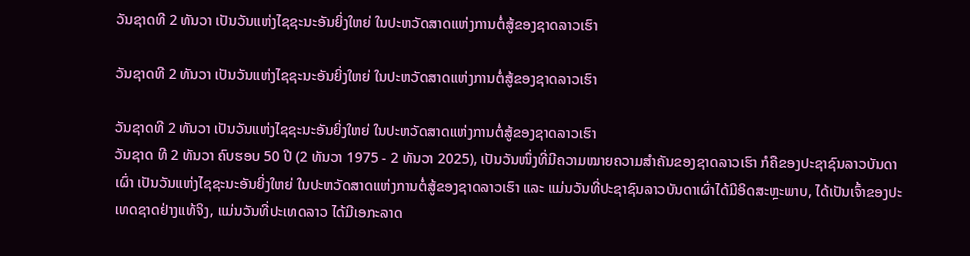ວັນຊາດທີ 2 ທັນວາ ເປັນວັນແຫ່ງໄຊຊະນະອັນຍິ່ງໃຫຍ່ ໃນປະຫວັດສາດແຫ່ງການຕໍ່ສູ້ຂອງຊາດລາວເຮົາ

ວັນຊາດທີ 2 ທັນວາ ເປັນວັນແຫ່ງໄຊຊະນະອັນຍິ່ງໃຫຍ່ ໃນປະຫວັດສາດແຫ່ງການຕໍ່ສູ້ຂອງຊາດລາວເຮົາ

ວັນຊາດທີ 2 ທັນວາ ເປັນວັນແຫ່ງໄຊຊະນະອັນຍິ່ງໃຫຍ່ ໃນປະຫວັດສາດແຫ່ງການຕໍ່ສູ້ຂອງຊາດລາວເຮົາ
ວັນຊາດ ທີ 2 ທັນວາ ຄົບຮອບ 50 ປີ (2 ທັນວາ 1975 - 2 ທັນວາ 2025), ເປັນວັນໜຶ່ງທີ່ມີຄວາມໝາຍຄວາມສໍາຄັນຂອງຊາດລາວເຮົາ ກໍຄືຂອງປະຊາຊົນລາວບັນດາເຜົ່າ ເປັນວັນແຫ່ງໄຊຊະນະອັນຍິ່ງໃຫຍ່ ໃນປະຫວັດສາດແຫ່ງການຕໍ່ສູ້ຂອງຊາດລາວເຮົາ ແລະ ແມ່ນວັນທີ່ປະຊາຊົນລາວບັນດາເຜົ່າໄດ້ມີອິດສະຫຼະພາບ, ໄດ້ເປັນເຈົ້າຂອງປະເທດຊາດຢ່າງແທ້ຈິງ, ແມ່ນວັນທີ່ປະເທດລາວ ໄດ້ມີເອກະລາດ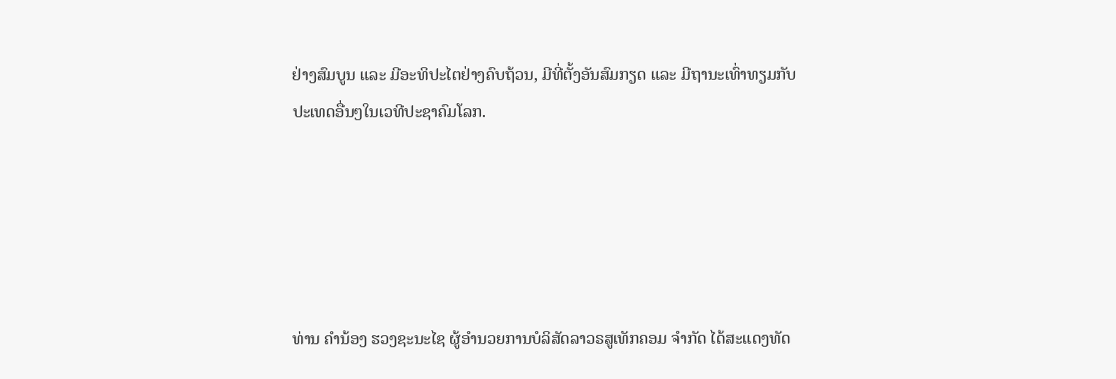ຢ່າງສົມບູນ ແລະ ມີອະທິປະໄຕຢ່າງຄົບຖ້ວນ, ມີທີ່ຕັ້ງອັນສົມກຽດ ແລະ ມີຖານະເທົ່າທຽມກັບປະເທດອື່ນໆໃນເວທີປະຊາຄົມໂລກ.





ທ່ານ ຄຳນ້ອງ ຮວງຊະນະໄຊ ຜູ້ອຳນວຍການບໍລິສັດລາວຣສູເທັກຄອມ ຈຳກັດ ໄດ້ສະແດງທັດ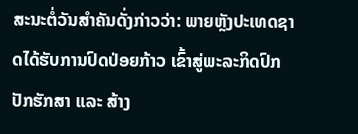ສະນະຕໍ່ວັນສຳຄັນດັ່ງກ່າວວ່າ: ພາຍຫຼັງປະເທດຊາດໄດ້ຮັບການປົດປ່ອຍກ້າວ ເຂົ້າສູ່ພະລະກິດປົກປັກຮັກສາ ແລະ ສ້າງ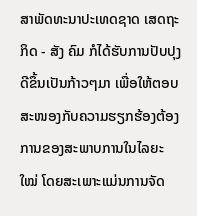ສາພັດທະນາປະເທດຊາດ ເສດຖະກິດ - ສັງ ຄົມ ກໍໄດ້ຮັບການປັບປຸງດີຂຶ້ນເປັນກ້າວໆມາ ເພື່ອໃຫ້ຕອບສະໜອງກັບຄວາມຮຽກຮ້ອງຕ້ອງການຂອງສະພາບການໃນໄລຍະໃໝ່ ໂດຍສະເພາະແມ່ນການຈັດ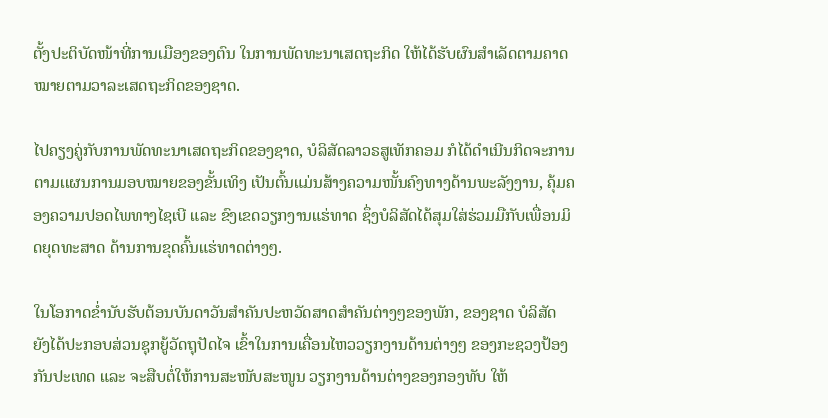ຕັ້ງປະຕິບັດໜ້າທີ່ການເມືອງຂອງຕົນ ໃນການພັດທະນາເສດຖະກິດ ໃຫ້ໄດ້ຮັບຜົນສຳເລັດຕາມຄາດໝາຍຕາມວາລະເສດຖະກິດຂອງຊາດ.

ໄປຄຽງຄູ່ກັບການພັດທະນາເສດຖະກິດຂອງຊາດ, ບໍລິສັດລາວຣສູເທັກຄອມ ກໍໄດ້ດຳເນີນກິດຈະການຕາມເເຜນການມອບໝາຍຂອງຂັ້ນເທິງ ເປັນຕົ້ນແມ່ນສ້າງຄວາມໜັ້ນຄົງທາງດ້ານພະລັງງານ, ຄຸ້ມຄອງຄວາມປອດໄພທາງໄຊເບີ ແລະ ຂົງເຂດວຽກງານແຮ່ທາດ ຊຶ່ງບໍລິສັດໄດ້ສຸມໃສ່ຮ່ວມມືກັບເພື່ອນມິດຍຸດທະສາດ ດ້ານການຂຸດຄົ້ນແຮ່ທາດຕ່າງໆ.

ໃນໂອກາດຂໍ່ານັບຮັບຕ້ອນບັນດາວັນສຳຄັນປະຫວັດສາດສຳຄັນຕ່າງໆຂອງພັກ, ຂອງຊາດ ບໍລິສັດ ຍັງໄດ້ປະກອບສ່ວນຊຸກຍູ້ວັດຖຸປັດໄຈ ເຂົ້າໃນການເຄື່ອນໄຫວວຽກງານດ້ານຕ່າງໆ ຂອງກະຊວງປ້ອງກັນປະເທດ ແລະ ຈະສືບຕໍ່ໃຫ້ການສະໜັບສະໜູນ ວຽກງານດ້ານຕ່າງຂອງກອງທັບ ໃຫ້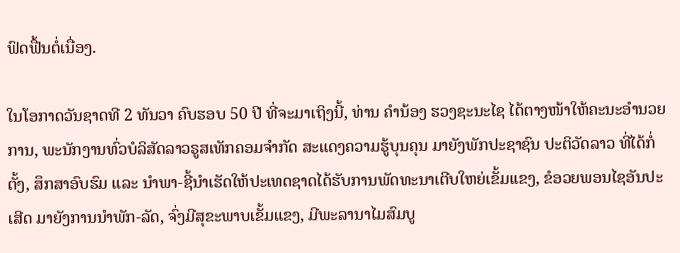ຟົດຟື້ນຕໍ່ເນື່ອງ.

ໃນໂອກາດວັນຊາດທີ 2 ທັນວາ ຄົບຮອບ 50 ປີ ທີ່ຈະມາເຖິງນີ້, ທ່ານ ຄຳນ້ອງ ຮວງຊະນະໄຊ ໄດ້ຕາງໜ້າໃຫ້ຄະນະອຳນວຍການ, ພະນັກງານທົ່ວບໍລິສັດລາວຣູສເທັກຄອມຈຳກັດ ສະແດງຄວາມຮູ້ບຸນຄຸນ ມາຍັງພັກປະຊາຊົນ ປະຕິວັດລາວ ທີ່ໄດ້ກໍ່ຕັ້ງ, ສຶກສາອົບຮົມ ແລະ ນໍາພາ-ຊີ້ນໍາເຮັດໃຫ້ປະເທດຊາດໄດ້ຮັບການພັດທະນາເຕີບໃຫຍ່ເຂັ້ມເເຂງ, ຂໍອວຍພອນໄຊອັນປະເສີດ ມາຍັງການນໍາພັກ-ລັດ, ຈົ່ງມີສຸຂະພາບເຂັ້ມແຂງ, ມີພະລານາໄມສົມບູ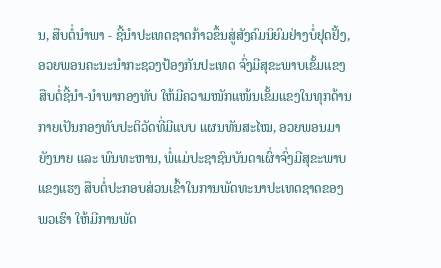ນ, ສືບຕໍ່ນໍາພາ - ຊີ້ນໍາປະເທດຊາດກ້າວຂຶ້ນສູ່ສັງຄົມນິຍົມຢ່າງບໍ່ຢຸດຢັ້ງ, ອວຍພອນຄະນະນໍາກະຊວງປ້ອງກັນປະເທດ ຈົ່ງມີສຸຂະພາບເຂັ້ມແຂງ ສືບຕໍ່ຊີ້ນຳ-ນຳພາກອງທັບ ໃຫ້ມີຄວາມໜັກແໜ້ນເຂັ້ມແຂງໃນທຸກດ້ານ ກາຍເປັນກອງທັບປະຕິວັດທີ່ມີແບບ ແຜນທັນສະໄໝ, ອວຍພອນມາຍັງນາຍ ແລະ ພົນທະຫານ, ພໍ່ແມ່ປະຊາຊົນບັນດາເຜົ່າຈົ່ງມີສຸຂະພາບແຂງແຮງ ສືບຕໍ່ປະກອບສ່ວນເຂົ້າໃນການພັດທະນາປະເທດຊາດຂອງພວເຮົາ ໃຫ້ມີການພັດ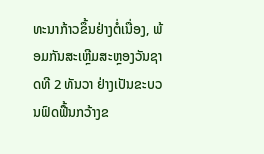ທະນາກ້າວຂຶ້ນຢ່າງຕໍ່ເນື່ອງ, ພ້ອມກັນສະເຫຼີມສະຫຼອງວັນຊາດທີ 2 ທັນວາ ຢ່າງເປັນຂະບວນຟົດຟື້ນກວ້າງຂ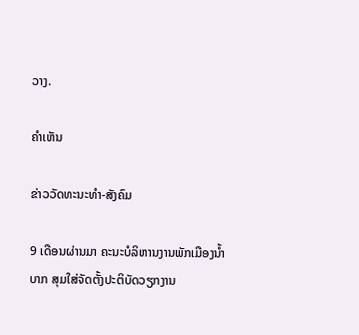ວາງ.

ຄໍາເຫັນ

ຂ່າວວັດທະນະທຳ-ສັງຄົມ

9 ເດືອນຜ່ານມາ ຄະນະບໍລິຫານງານພັກເມືອງນໍ້າບາກ ສຸມໃສ່ຈັດຕັ້ງປະຕິບັດວຽກງານ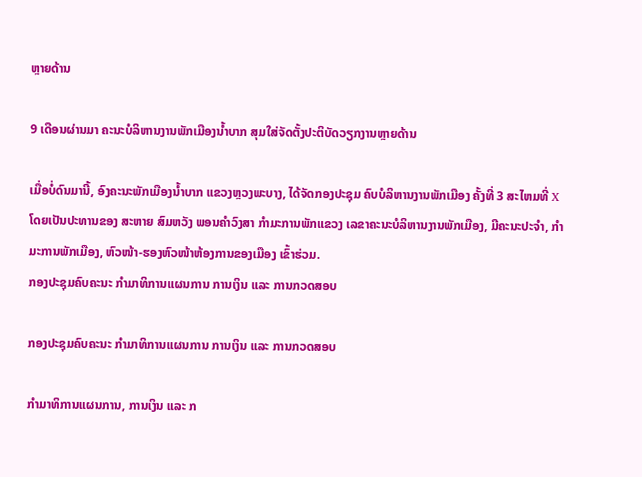ຫຼາຍດ້ານ

9 ເດືອນຜ່ານມາ ຄະນະບໍລິຫານງານພັກເມືອງນໍ້າບາກ ສຸມໃສ່ຈັດຕັ້ງປະຕິບັດວຽກງານຫຼາຍດ້ານ

ເມື່ອບໍ່ດົນມານີ້, ອົງຄະນະພັກເມືອງນໍ້າບາກ ແຂວງຫຼວງພະບາງ, ໄດ້ຈັດກອງປະຊຸມ ຄົບບໍລິຫານງານພັກເມືອງ ຄັ້ງທີ່ 3 ສະໄຫມທີ່ X ໂດຍເປັນປະທານຂອງ ສະຫາຍ ສົມຫວັງ ພອນຄຳວົງສາ ກຳມະການພັກແຂວງ ເລຂາຄະນະບໍລິຫານງານພັກເມືອງ, ມີຄະນະປະຈຳ, ກຳມະການພັກເມືອງ, ຫົວໜ້າ-ຮອງຫົວໜ້າຫ້ອງການຂອງເມືອງ ເຂົ້າຮ່ວມ.
ກອງປະຊຸມຄົບຄະນະ ກໍາມາທິການແຜນການ ການເງິນ ແລະ ການກວດສອບ

ກອງປະຊຸມຄົບຄະນະ ກໍາມາທິການແຜນການ ການເງິນ ແລະ ການກວດສອບ

ກໍາມາທິການແຜນການ, ການເງິນ ແລະ ກ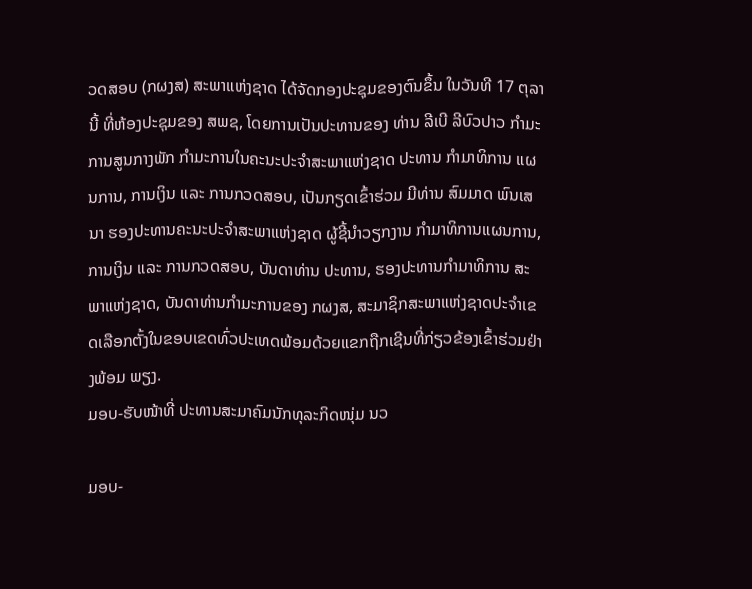ວດສອບ (ກຜງສ) ສະພາແຫ່ງຊາດ ໄດ້ຈັດກອງປະຊຸມຂອງຕົນຂຶ້ນ ໃນວັນທີ 17 ຕຸລານີ້ ທີ່ຫ້ອງປະຊຸມຂອງ ສພຊ, ໂດຍການເປັນປະທານຂອງ ທ່ານ ລີເບີ ລີບົວປາວ ກໍາມະການສູນກາງພັກ ກໍາມະການໃນຄະນະປະຈໍາສະພາແຫ່ງຊາດ ປະທານ ກໍາມາທິການ ແຜນການ, ການເງິນ ແລະ ການກວດສອບ, ເປັນກຽດເຂົ້າຮ່ວມ ມີທ່ານ ສົມມາດ ພົນເສນາ ຮອງປະທານຄະນະປະຈໍາສະພາແຫ່ງຊາດ ຜູ້ຊີ້ນໍາວຽກງານ ກໍາມາທິການແຜນການ, ການເງິນ ແລະ ການກວດສອບ, ບັນດາທ່ານ ປະທານ, ຮອງປະທານກໍາມາທິການ ສະພາແຫ່ງຊາດ, ບັນດາທ່ານກໍາມະການຂອງ ກຜງສ, ສະມາຊິກສະພາແຫ່ງຊາດປະຈໍາເຂດເລືອກຕັ້ງໃນຂອບເຂດທົ່ວປະເທດພ້ອມດ້ວຍແຂກຖືກເຊີນທີ່ກ່ຽວຂ້ອງເຂົ້າຮ່ວມຢ່າງພ້ອມ ພຽງ.
ມອບ-ຮັບໜ້າທີ່ ປະທານສະມາຄົມນັກທຸລະກິດໜຸ່ມ ນວ

ມອບ-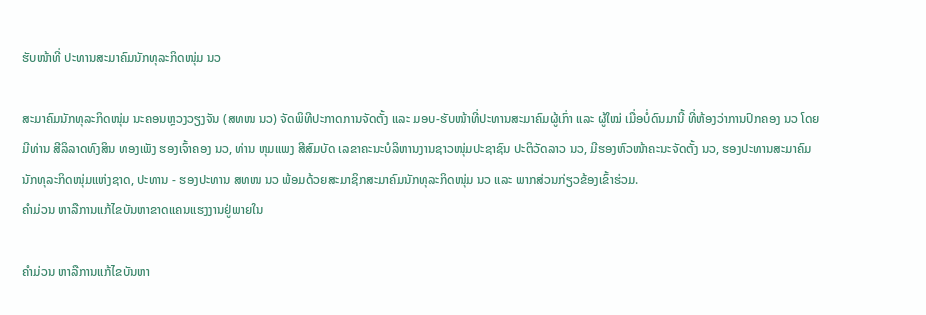ຮັບໜ້າທີ່ ປະທານສະມາຄົມນັກທຸລະກິດໜຸ່ມ ນວ

ສະມາຄົມນັກທຸລະກິດໜຸ່ມ ນະຄອນຫຼວງວຽງຈັນ (ສທໜ ນວ) ຈັດພິທີປະກາດການຈັດຕັ້ງ ແລະ ມອບ-ຮັບໜ້າທີ່ປະທານສະມາຄົມຜູ້ເກົ່າ ແລະ ຜູ້ໃໝ່ ເມື່ອບໍ່ດົນມານີ້ ທີ່ຫ້ອງວ່າການປົກຄອງ ນວ ໂດຍມີທ່ານ ສີລິລາດທົງສິນ ທອງເພັງ ຮອງເຈົ້າຄອງ ນວ, ທ່ານ ຫຸມແພງ ສີສົມບັດ ເລຂາຄະນະບໍລິຫານງານຊາວໜຸ່ມປະຊາຊົນ ປະຕິວັດລາວ ນວ, ມີຮອງຫົວໜ້າຄະນະຈັດຕັ້ງ ນວ, ຮອງປະທານສະມາຄົມນັກທຸລະກິດໜຸ່ມແຫ່ງຊາດ, ປະທານ - ຮອງປະທານ ສທໜ ນວ ພ້ອມດ້ວຍສະມາຊິກສະມາຄົມນັກທຸລະກິດໜຸ່ມ ນວ ແລະ ພາກສ່ວນກ່ຽວຂ້ອງເຂົ້າຮ່ວມ.
ຄໍາມ່ວນ ຫາລືການແກ້ໄຂບັນຫາຂາດແຄນແຮງງານຢູ່ພາຍໃນ

ຄໍາມ່ວນ ຫາລືການແກ້ໄຂບັນຫາ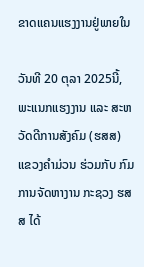ຂາດແຄນແຮງງານຢູ່ພາຍໃນ

ວັນທີ 20 ຕຸລາ 2025ນີ້, ພະແນກແຮງງານ ແລະ ສະຫວັດດີການສັງຄົມ (ຮສສ) ແຂວງຄຳມ່ວນ ຮ່ວມກັບ ກົມການຈັດຫາງານ ກະຊວງ ຮສສ ໄດ້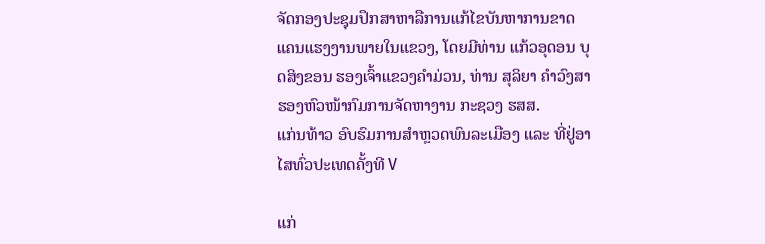ຈັດກອງປະຊຸມປຶກສາຫາລືການແກ້ໄຂບັນຫາການຂາດແຄນແຮງງານພາຍໃນແຂວງ, ໂດຍມີທ່ານ ແກ້ວອຸດອນ ບຸດສິງຂອນ ຮອງເຈົ້າແຂວງຄໍາມ່ວນ, ທ່ານ ສຸລິຍາ ຄໍາວົງສາ ຮອງຫົວໜ້າກົມການຈັດຫາງານ ກະຊວງ ຮສສ.
ແກ່ນທ້າວ ອົບຮົມການສໍາຫຼວດພົນລະເມືອງ ແລະ ທີ່ຢູ່ອາໄສທົ່ວປະເທດຄັ້ງທີ V

ແກ່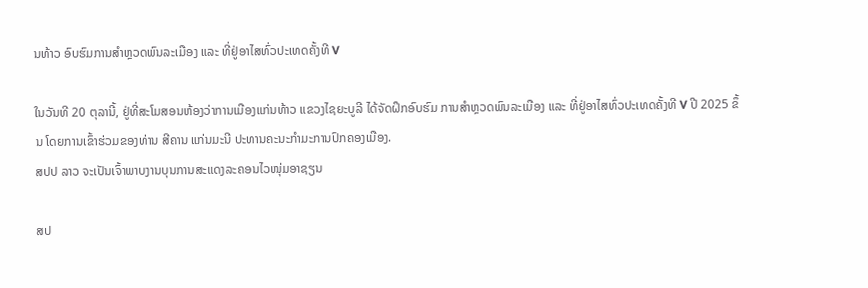ນທ້າວ ອົບຮົມການສໍາຫຼວດພົນລະເມືອງ ແລະ ທີ່ຢູ່ອາໄສທົ່ວປະເທດຄັ້ງທີ V

ໃນວັນທີ 20 ຕຸລານີ້, ຢູ່ທີ່ສະໂມສອນຫ້ອງວ່າການເມືອງແກ່ນທ້າວ ແຂວງໄຊຍະບູລີ ໄດ້ຈັດຝຶກອົບຮົມ ການສໍາຫຼວດພົນລະເມືອງ ແລະ ທີ່ຢູ່ອາໄສທົ່ວປະເທດຄັ້ງທີ V ປີ 2025 ຂຶ້ນ ໂດຍການເຂົ້າຮ່ວມຂອງທ່ານ ສີຄານ ແກ່ນມະນີ ປະທານຄະນະກໍາມະການປົກຄອງເມືອງ.
ສປປ ລາວ ຈະເປັນເຈົ້າພາບງານບຸນການສະແດງລະຄອນໄວໜຸ່ມອາຊຽນ

ສປ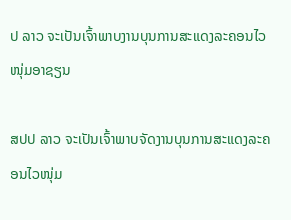ປ ລາວ ຈະເປັນເຈົ້າພາບງານບຸນການສະແດງລະຄອນໄວໜຸ່ມອາຊຽນ

ສປປ ລາວ ຈະເປັນເຈົ້າພາບຈັດງານບຸນການສະແດງລະຄອນໄວໜຸ່ມ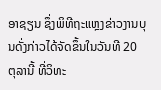ອາຊຽນ ຊຶ່ງພິທີຖະແຫຼງຂ່າວງານບຸນດັ່ງກ່າວໄດ້ຈັດຂຶ້ນໃນວັນທີ 20 ຕຸລານີ້ ທີ່ວິທະ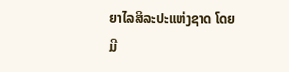ຍາໄລສິລະປະແຫ່ງຊາດ ໂດຍມີ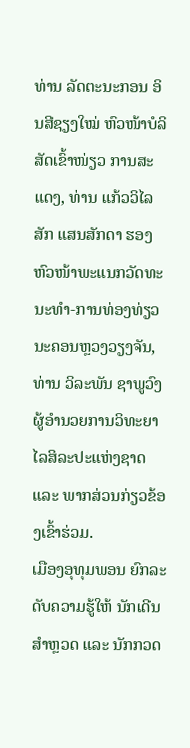ທ່ານ ລັດຕະນະກອນ ອິນສີຊຽງໃໝ່ ຫົວໜ້າບໍລິສັດເຂົ້າໜ່ຽວ ການສະແດງ, ທ່ານ ແກ້ວວິໄລສັກ ແສນສັກດາ ຮອງຫົວໜ້າພະແນກວັດທະນະທຳ-ການທ່ອງທ່ຽວ ນະຄອນຫຼວງວຽງຈັນ, ທ່ານ ວິລະພັນ ຊາພູວົງ ຜູ້ອຳນວຍການວິທະຍາໄລສິລະປະແຫ່ງຊາດ ແລະ ພາກສ່ວນກ່ຽວຂ້ອງເຂົ້າຮ່ວມ.
ເມືອງອຸທຸມພອນ ຍົກລະດັບຄວາມຮູ້ໃຫ້ ນັກເດີນສໍາຫຼວດ ແລະ ນັກກວດ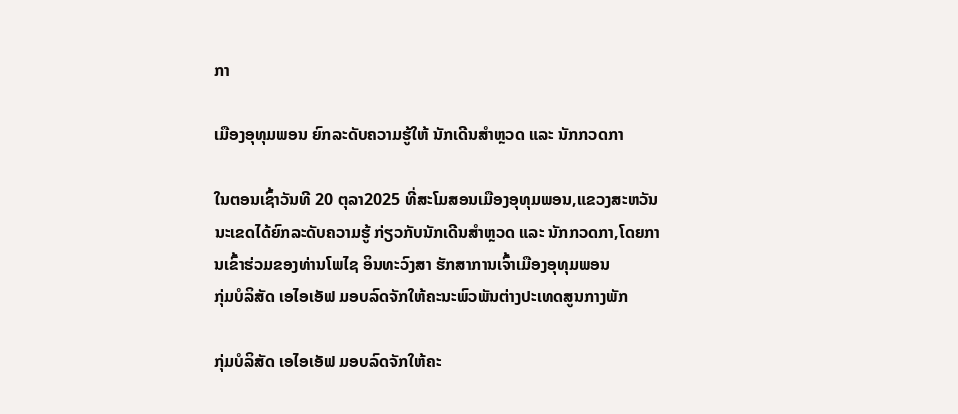ກາ

ເມືອງອຸທຸມພອນ ຍົກລະດັບຄວາມຮູ້ໃຫ້ ນັກເດີນສໍາຫຼວດ ແລະ ນັກກວດກາ

ໃນຕອນເຊົ້າວັນທີ 20 ຕຸລາ2025 ທີ່ສະໂມສອນເມືອງອຸທຸມພອນ,ແຂວງສະຫວັນນະເຂດໄດ້ຍົກລະດັບຄວາມຮູ້ ກ່ຽວກັບນັກເດີນສໍາຫຼວດ ແລະ ນັກກວດກາ,ໂດຍການເຂົ້າຮ່ວມຂອງທ່ານໂພໄຊ ອິນທະວົງສາ ຮັກສາການເຈົ້າເມືອງອຸທຸມພອນ
ກຸ່ມບໍລິສັດ ເອໄອເອັຟ ມອບລົດຈັກໃຫ້ຄະນະພົວພັນຕ່າງປະເທດສູນກາງພັກ

ກຸ່ມບໍລິສັດ ເອໄອເອັຟ ມອບລົດຈັກໃຫ້ຄະ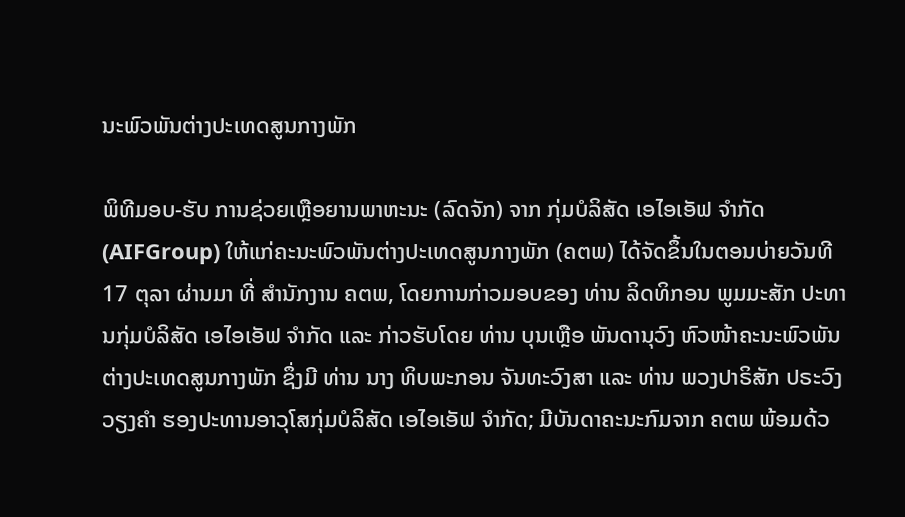ນະພົວພັນຕ່າງປະເທດສູນກາງພັກ

ພິທີມອບ-ຮັບ ການຊ່ວຍເຫຼືອຍານພາຫະນະ (ລົດຈັກ) ຈາກ ກຸ່ມບໍລິສັດ ເອໄອເອັຟ ຈຳກັດ (AIFGroup) ໃຫ້ແກ່ຄະນະພົວພັນຕ່າງປະເທດສູນກາງພັກ (ຄຕພ) ໄດ້ຈັດຂຶ້ນໃນຕອນບ່າຍວັນທີ 17 ຕຸລາ ຜ່ານມາ ທີ່ ສຳນັກງານ ຄຕພ, ໂດຍການກ່າວມອບຂອງ ທ່ານ ລິດທິກອນ ພູມມະສັກ ປະທານກຸ່ມບໍລິສັດ ເອໄອເອັຟ ຈຳກັດ ແລະ ກ່າວຮັບໂດຍ ທ່ານ ບຸນເຫຼືອ ພັນດານຸວົງ ຫົວໜ້າຄະນະພົວພັນຕ່າງປະເທດສູນກາງພັກ ຊຶ່ງມີ ທ່ານ ນາງ ທິບພະກອນ ຈັນທະວົງສາ ແລະ ທ່ານ ພວງປາຣິສັກ ປຣະວົງວຽງຄຳ ຮອງປະທານອາວຸໂສກຸ່ມບໍລິສັດ ເອໄອເອັຟ ຈຳກັດ; ມີບັນດາຄະນະກົມຈາກ ຄຕພ ພ້ອມດ້ວ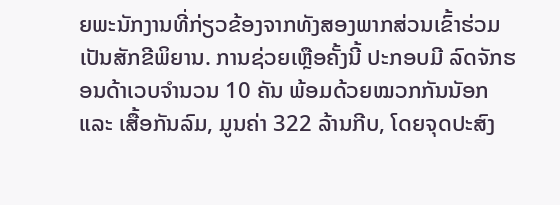ຍພະນັກງານທີ່ກ່ຽວຂ້ອງຈາກທັງສອງພາກສ່ວນເຂົ້າຮ່ວມເປັນສັກຂີພິຍານ. ການຊ່ວຍເຫຼືອຄັ້ງນີ້ ປະກອບມີ ລົດຈັກຮອນດ້າເວບຈຳນວນ 10 ຄັນ ພ້ອມດ້ວຍໝວກກັນນັອກ ແລະ ເສື້ອກັນລົມ, ມູນຄ່າ 322 ລ້ານກີບ, ໂດຍຈຸດປະສົງ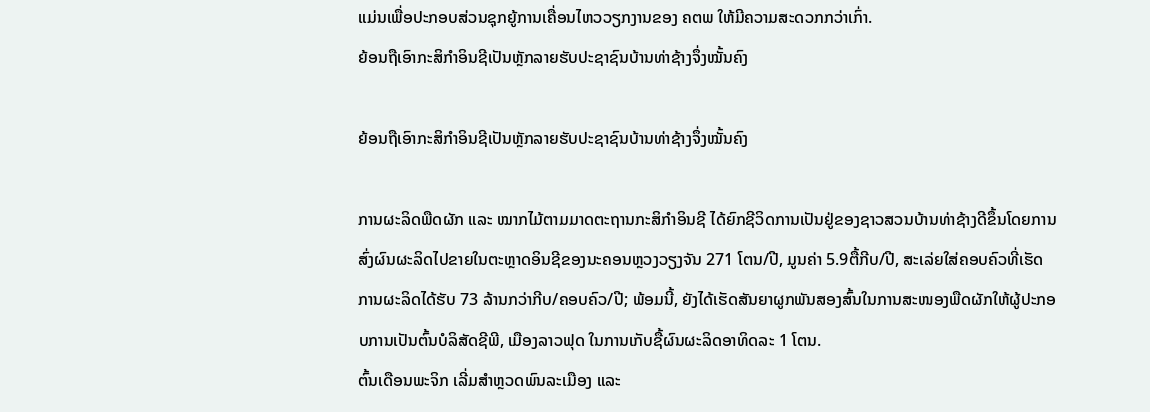ແມ່ນເພື່ອປະກອບສ່ວນຊຸກຍູ້ການເຄື່ອນໄຫວວຽກງານຂອງ ຄຕພ ໃຫ້ມີຄວາມສະດວກກວ່າເກົ່າ.
ຍ້ອນຖືເອົາກະສິກໍາອິນຊີເປັນຫຼັກລາຍຮັບປະຊາຊົນບ້ານທ່າຊ້າງຈຶ່ງໝັ້ນຄົງ

ຍ້ອນຖືເອົາກະສິກໍາອິນຊີເປັນຫຼັກລາຍຮັບປະຊາຊົນບ້ານທ່າຊ້າງຈຶ່ງໝັ້ນຄົງ

ການຜະລິດພືດຜັກ ແລະ ໝາກໄມ້ຕາມມາດຕະຖານກະສິກຳອິນຊີ ໄດ້ຍົກຊີວິດການເປັນຢູ່ຂອງຊາວສວນບ້ານທ່າຊ້າງດີຂຶ້ນໂດຍການສົ່ງຜົນຜະລິດໄປຂາຍໃນຕະຫຼາດອິນຊີຂອງນະຄອນຫຼວງວຽງຈັນ 271 ໂຕນ/ປີ, ມູນຄ່າ 5.9ຕື້ກີບ/ປີ, ສະເລ່ຍໃສ່ຄອບຄົວທີ່ເຮັດການຜະລິດໄດ້ຮັບ 73 ລ້ານກວ່າກີບ/ຄອບຄົວ/ປີ; ພ້ອມນີ້, ຍັງໄດ້ເຮັດສັນຍາຜູກພັນສອງສົ້ນໃນການສະໜອງພືດຜັກໃຫ້ຜູ້ປະກອບການເປັນຕົ້ນບໍລິສັດຊີພີ, ເມືອງລາວຟຸດ ໃນການເກັບຊື້ຜົນຜະລິດອາທິດລະ 1 ໂຕນ.
ຕົ້ນເດືອນພະຈິກ ເລີ່ມສໍາຫຼວດພົນລະເມືອງ ແລະ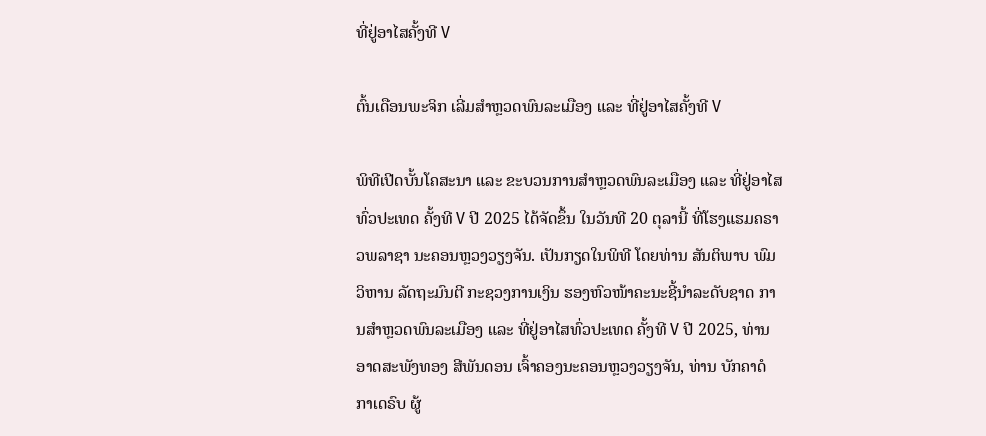ທີ່ຢູ່ອາໄສຄັ້ງທີ V

ຕົ້ນເດືອນພະຈິກ ເລີ່ມສໍາຫຼວດພົນລະເມືອງ ແລະ ທີ່ຢູ່ອາໄສຄັ້ງທີ V

ພິທີເປີດບັ້ນໂຄສະນາ ແລະ ຂະບວນການສໍາຫຼວດພົນລະເມືອງ ແລະ ທີ່ຢູ່ອາໄສ ທົ່ວປະເທດ ຄັ້ງທີ V ປີ 2025 ໄດ້ຈັດຂຶ້ນ ໃນວັນທີ 20 ຕຸລານີ້ ທີ່ໂຮງແຮມຄຣາວພລາຊາ ນະຄອນຫຼວງວຽງຈັນ. ເປັນກຽດໃນພິທີ ໂດຍທ່ານ ສັນຕິພາບ ພົມວິຫານ ລັດຖະມົນຕີ ກະຊວງການເງິນ ຮອງຫົວໜ້າຄະນະຊີ້ນໍາລະດັບຊາດ ການສໍາຫຼວດພົນລະເມືອງ ແລະ ທີ່ຢູ່ອາໄສທົ່ວປະເທດ ຄັ້ງທີ V ປີ 2025, ທ່ານ ອາດສະພັງທອງ ສີພັນດອນ ເຈົ້າຄອງນະຄອນຫຼວງວຽງຈັນ, ທ່ານ ບັກຄາດໍ ກາເດຣົບ ຜູ້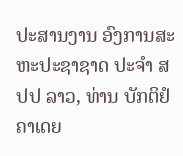ປະສານງານ ອົງການສະຫະປະຊາຊາດ ປະຈຳ ສປປ ລາວ, ທ່ານ ບັກຕິຢໍ ຄາເດຍ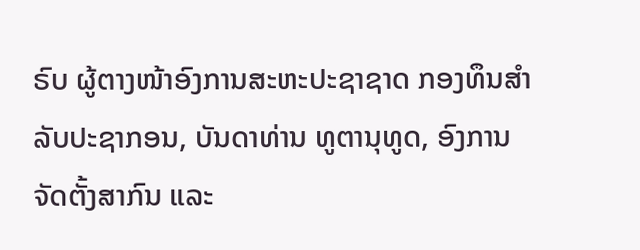ຣົບ ຜູ້ຕາງໜ້າອົງການສະຫະປະຊາຊາດ ກອງທຶນສໍາລັບປະຊາກອນ, ບັນດາທ່ານ ທູຕານຸທູດ, ອົງການຈັດຕັ້ງສາກົນ ແລະ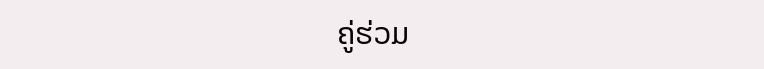ຄູ່ຮ່ວມ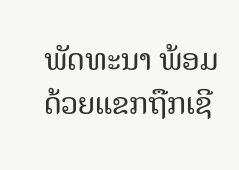ພັດທະນາ ພ້ອມດ້ວຍແຂກຖືກເຊີ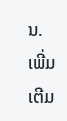ນ.
ເພີ່ມເຕີມ